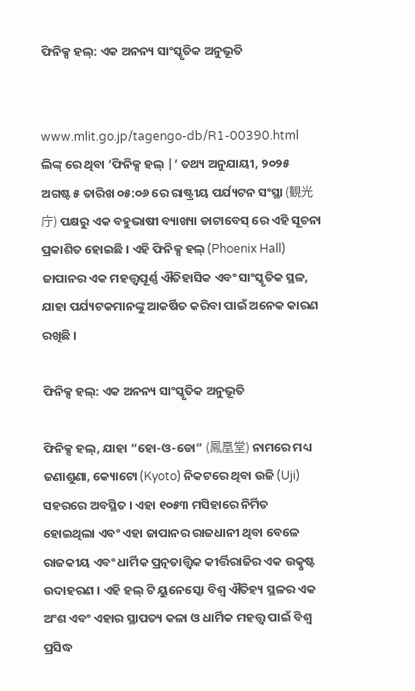ଫିନିକ୍ସ ହଲ୍: ଏକ ଅନନ୍ୟ ସାଂସ୍କୃତିକ ଅନୁଭୂତି


www.mlit.go.jp/tagengo-db/R1-00390.html ଲିଙ୍କ୍ ରେ ଥିବା ‘ଫିନିକ୍ସ ହଲ୍ |’ ତଥ୍ୟ ଅନୁଯାୟୀ, ୨୦୨୫ ଅଗଷ୍ଟ ୫ ତାରିଖ ୦୫:୦୬ ରେ ରାଷ୍ଟ୍ରୀୟ ପର୍ଯ୍ୟଟନ ସଂସ୍ଥା (観光庁) ପକ୍ଷରୁ ଏକ ବହୁଭାଷୀ ବ୍ୟାଖ୍ୟା ଡାଟାବେସ୍ ରେ ଏହି ସୂଚନା ପ୍ରକାଶିତ ହୋଇଛି । ଏହି ଫିନିକ୍ସ ହଲ୍ (Phoenix Hall) ଜାପାନର ଏକ ମହତ୍ତ୍ୱପୂର୍ଣ୍ଣ ଐତିହାସିକ ଏବଂ ସାଂସ୍କୃତିକ ସ୍ଥଳ, ଯାହା ପର୍ଯ୍ୟଟକମାନଙ୍କୁ ଆକର୍ଷିତ କରିବା ପାଇଁ ଅନେକ କାରଣ ରଖିଛି ।

ଫିନିକ୍ସ ହଲ୍: ଏକ ଅନନ୍ୟ ସାଂସ୍କୃତିକ ଅନୁଭୂତି

ଫିନିକ୍ସ ହଲ୍, ଯାହା “ହୋ-ଓ-ଡୋ” (鳳凰堂) ନାମରେ ମଧ୍ୟ ଜଣାଶୁଣା, କ୍ୟୋଟୋ (Kyoto) ନିକଟରେ ଥିବା ଉଜି (Uji) ସହରରେ ଅବସ୍ଥିତ । ଏହା ୧୦୫୩ ମସିହାରେ ନିର୍ମିତ ହୋଇଥିଲା ଏବଂ ଏହା ଜାପାନର ରାଜଧାନୀ ଥିବା ବେଳେ ରାଜକୀୟ ଏବଂ ଧାର୍ମିକ ପ୍ରତ୍ନତାତ୍ତ୍ୱିକ କୀର୍ତ୍ତିରାଜିର ଏକ ଉତ୍କୃଷ୍ଟ ଉଦାହରଣ । ଏହି ହଲ୍ ଟି ୟୁନେସ୍କୋ ବିଶ୍ୱ ଐତିହ୍ୟ ସ୍ଥଳର ଏକ ଅଂଶ ଏବଂ ଏହାର ସ୍ଥାପତ୍ୟ କଳା ଓ ଧାର୍ମିକ ମହତ୍ତ୍ୱ ପାଇଁ ବିଶ୍ୱ ପ୍ରସିଦ୍ଧ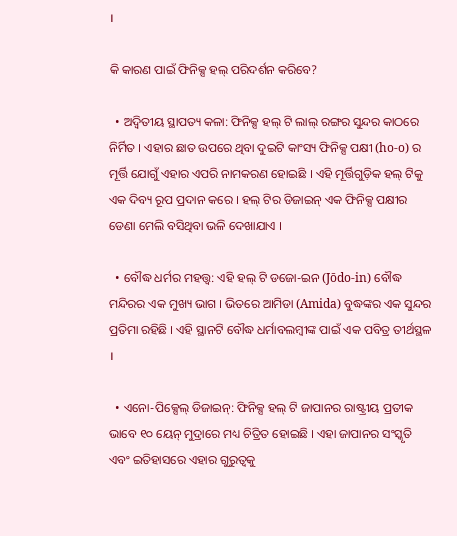।

କି କାରଣ ପାଇଁ ଫିନିକ୍ସ ହଲ୍ ପରିଦର୍ଶନ କରିବେ?

  • ଅଦ୍ୱିତୀୟ ସ୍ଥାପତ୍ୟ କଳା: ଫିନିକ୍ସ ହଲ୍ ଟି ଲାଲ୍ ରଙ୍ଗର ସୁନ୍ଦର କାଠରେ ନିର୍ମିତ । ଏହାର ଛାତ ଉପରେ ଥିବା ଦୁଇଟି କାଂସ୍ୟ ଫିନିକ୍ସ ପକ୍ଷୀ (ho-o) ର ମୂର୍ତ୍ତି ଯୋଗୁଁ ଏହାର ଏପରି ନାମକରଣ ହୋଇଛି । ଏହି ମୂର୍ତ୍ତିଗୁଡ଼ିକ ହଲ୍ ଟିକୁ ଏକ ଦିବ୍ୟ ରୂପ ପ୍ରଦାନ କରେ । ହଲ୍ ଟିର ଡିଜାଇନ୍ ଏକ ଫିନିକ୍ସ ପକ୍ଷୀର ଡେଣା ମେଲି ବସିଥିବା ଭଳି ଦେଖାଯାଏ ।

  • ବୌଦ୍ଧ ଧର୍ମର ମହତ୍ତ୍ୱ: ଏହି ହଲ୍ ଟି ଡଜୋ-ଇନ (Jōdo-in) ବୌଦ୍ଧ ମନ୍ଦିରର ଏକ ମୁଖ୍ୟ ଭାଗ । ଭିତରେ ଆମିଡା (Amida) ବୁଦ୍ଧଙ୍କର ଏକ ସୁନ୍ଦର ପ୍ରତିମା ରହିଛି । ଏହି ସ୍ଥାନଟି ବୌଦ୍ଧ ଧର୍ମାବଲମ୍ବୀଙ୍କ ପାଇଁ ଏକ ପବିତ୍ର ତୀର୍ଥସ୍ଥଳ ।

  • ଏନୋ-ପିକ୍ସେଲ୍ ଡିଜାଇନ୍: ଫିନିକ୍ସ ହଲ୍ ଟି ଜାପାନର ରାଷ୍ଟ୍ରୀୟ ପ୍ରତୀକ ଭାବେ ୧୦ ୟେନ୍ ମୁଦ୍ରାରେ ମଧ୍ୟ ଚିତ୍ରିତ ହୋଇଛି । ଏହା ଜାପାନର ସଂସ୍କୃତି ଏବଂ ଇତିହାସରେ ଏହାର ଗୁରୁତ୍ୱକୁ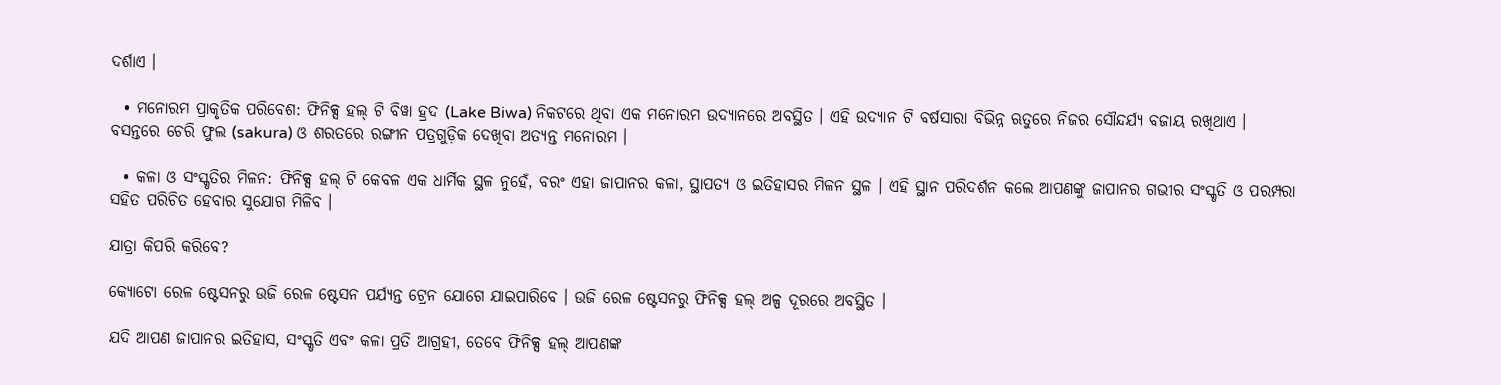ଦର୍ଶାଏ ।

  • ମନୋରମ ପ୍ରାକୃତିକ ପରିବେଶ: ଫିନିକ୍ସ ହଲ୍ ଟି ବିୱା ହ୍ରଦ (Lake Biwa) ନିକଟରେ ଥିବା ଏକ ମନୋରମ ଉଦ୍ୟାନରେ ଅବସ୍ଥିତ । ଏହି ଉଦ୍ୟାନ ଟି ବର୍ଷସାରା ବିଭିନ୍ନ ଋତୁରେ ନିଜର ସୌନ୍ଦର୍ଯ୍ୟ ବଜାୟ ରଖିଥାଏ । ବସନ୍ତରେ ଚେରି ଫୁଲ (sakura) ଓ ଶରତରେ ରଙ୍ଗୀନ ପତ୍ରଗୁଡ଼ିକ ଦେଖିବା ଅତ୍ୟନ୍ତ ମନୋରମ ।

  • କଳା ଓ ସଂସ୍କୃତିର ମିଳନ: ଫିନିକ୍ସ ହଲ୍ ଟି କେବଳ ଏକ ଧାର୍ମିକ ସ୍ଥଳ ନୁହେଁ, ବରଂ ଏହା ଜାପାନର କଳା, ସ୍ଥାପତ୍ୟ ଓ ଇତିହାସର ମିଳନ ସ୍ଥଳ । ଏହି ସ୍ଥାନ ପରିଦର୍ଶନ କଲେ ଆପଣଙ୍କୁ ଜାପାନର ଗଭୀର ସଂସ୍କୃତି ଓ ପରମ୍ପରା ସହିତ ପରିଚିତ ହେବାର ସୁଯୋଗ ମିଳିବ ।

ଯାତ୍ରା କିପରି କରିବେ?

କ୍ୟୋଟୋ ରେଳ ଷ୍ଟେସନରୁ ଉଜି ରେଳ ଷ୍ଟେସନ ପର୍ଯ୍ୟନ୍ତ ଟ୍ରେନ ଯୋଗେ ଯାଇପାରିବେ । ଉଜି ରେଳ ଷ୍ଟେସନରୁ ଫିନିକ୍ସ ହଲ୍ ଅଳ୍ପ ଦୂରରେ ଅବସ୍ଥିତ ।

ଯଦି ଆପଣ ଜାପାନର ଇତିହାସ, ସଂସ୍କୃତି ଏବଂ କଳା ପ୍ରତି ଆଗ୍ରହୀ, ତେବେ ଫିନିକ୍ସ ହଲ୍ ଆପଣଙ୍କ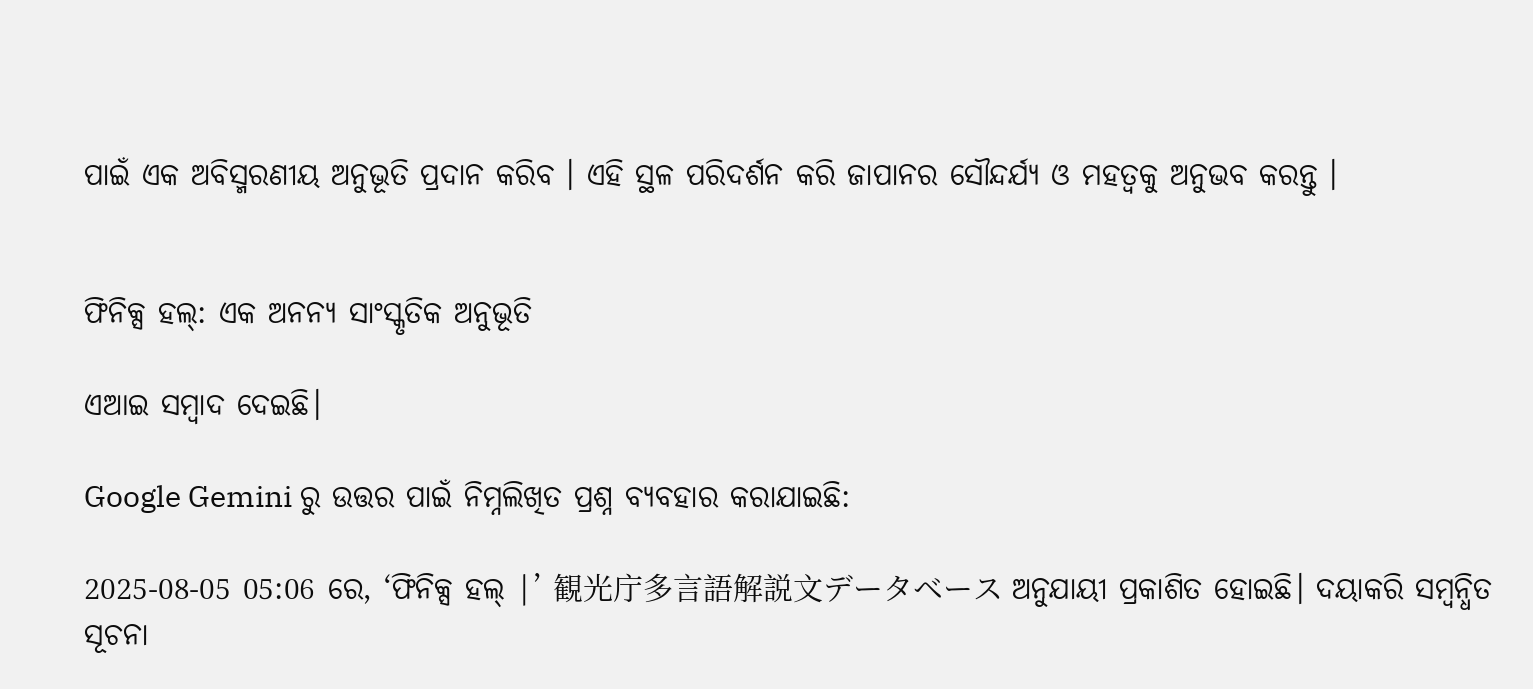ପାଇଁ ଏକ ଅବିସ୍ମରଣୀୟ ଅନୁଭୂତି ପ୍ରଦାନ କରିବ । ଏହି ସ୍ଥଳ ପରିଦର୍ଶନ କରି ଜାପାନର ସୌନ୍ଦର୍ଯ୍ୟ ଓ ମହତ୍ୱକୁ ଅନୁଭବ କରନ୍ତୁ ।


ଫିନିକ୍ସ ହଲ୍: ଏକ ଅନନ୍ୟ ସାଂସ୍କୃତିକ ଅନୁଭୂତି

ଏଆଇ ସମ୍ବାଦ ଦେଇଛି।

Google Gemini ରୁ ଉତ୍ତର ପାଇଁ ନିମ୍ନଲିଖିତ ପ୍ରଶ୍ନ ବ୍ୟବହାର କରାଯାଇଛି:

2025-08-05 05:06 ରେ, ‘ଫିନିକ୍ସ ହଲ୍ |’ 観光庁多言語解説文データベース ଅନୁଯାୟୀ ପ୍ରକାଶିତ ହୋଇଛି। ଦୟାକରି ସମ୍ବନ୍ଧିତ ସୂଚନା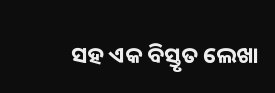ସହ ଏକ ବିସ୍ତୃତ ଲେଖା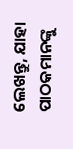ଲେଖନ୍ତୁ, ଯାହା ପାଠକମାନଙ୍କୁ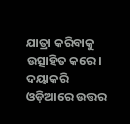ଯାତ୍ରା କରିବାକୁ ଉତ୍ସାହିତ କରେ। ଦୟାକରି ଓଡ଼ିଆରେ ଉତ୍ତର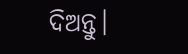ଦିଅନ୍ତୁ।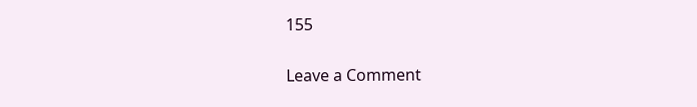155

Leave a Comment